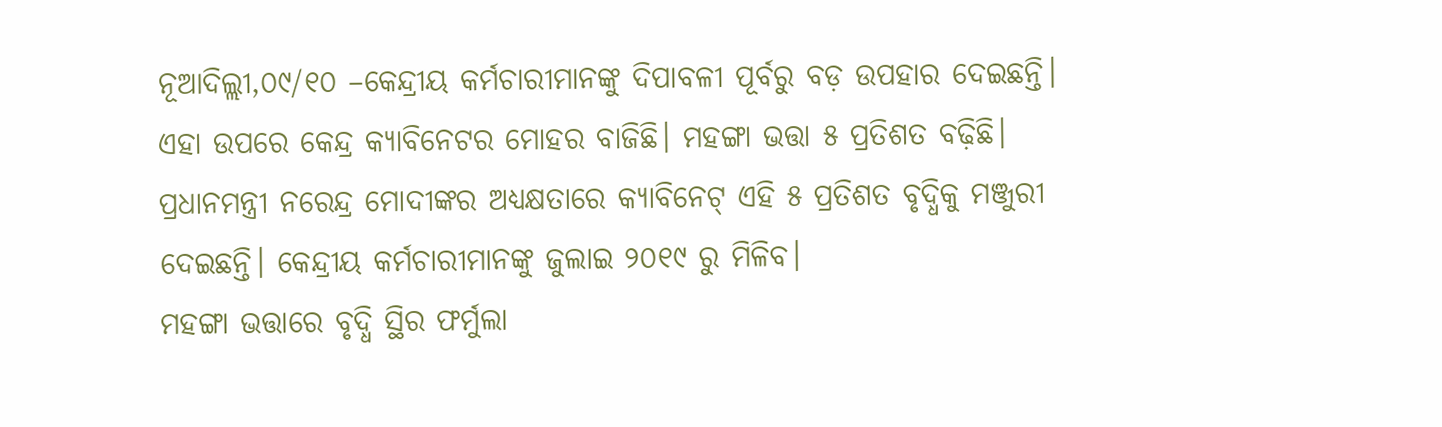ନୂଆଦିଲ୍ଲୀ,୦୯/୧୦ –କେନ୍ଦ୍ରୀୟ କର୍ମଚାରୀମାନଙ୍କୁ ଦିପାବଳୀ ପୂର୍ବରୁ ବଡ଼ ଉପହାର ଦେଇଛନ୍ତି। ଏହା ଉପରେ କେନ୍ଦ୍ର କ୍ୟାବିନେଟର ମୋହର ବାଜିଛି। ମହଙ୍ଗା ଭତ୍ତା ୫ ପ୍ରତିଶତ ବଢ଼ିଛି। ପ୍ରଧାନମନ୍ତ୍ରୀ ନରେନ୍ଦ୍ର ମୋଦୀଙ୍କର ଅଧ୍ୟକ୍ଷତାରେ କ୍ୟାବିନେଟ୍ ଏହି ୫ ପ୍ରତିଶତ ବୃଦ୍ଧିକୁ ମଞ୍ଜୁରୀ ଦେଇଛନ୍ତି। କେନ୍ଦ୍ରୀୟ କର୍ମଚାରୀମାନଙ୍କୁ ଜୁଲାଇ ୨୦୧୯ ରୁ ମିଳିବ।
ମହଙ୍ଗା ଭତ୍ତାରେ ବୃଦ୍ଧି ସ୍ଥିର ଫର୍ମୁଲା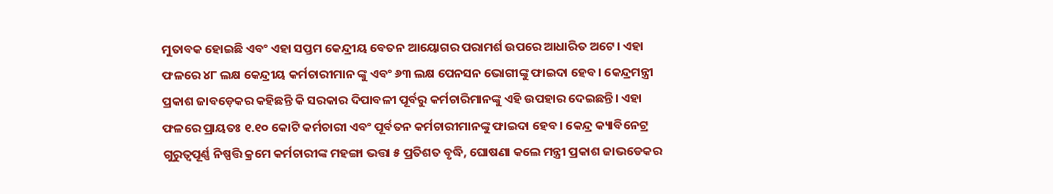ମୁତାବକ ହୋଇଛି ଏବଂ ଏହା ସପ୍ତମ କେନ୍ଦ୍ରୀୟ ବେତନ ଆୟୋଗର ପରାମର୍ଶ ଉପରେ ଆଧାରିତ ଅଟେ। ଏହା ଫଳରେ ୪୮ ଲକ୍ଷ କେନ୍ଦ୍ରୀୟ କର୍ମଚାରୀମାନ ଙ୍କୁ ଏବଂ ୬୩ ଲକ୍ଷ ପେନସନ ଭୋଗୀଙ୍କୁ ଫାଇଦା ହେବ। କେନ୍ଦ୍ରମନ୍ତ୍ରୀ ପ୍ରକାଶ ଜାବଡ଼େକର କହିଛନ୍ତି କି ସରକାର ଦିପାବଳୀ ପୂର୍ବରୁ କର୍ମଚାରିମାନଙ୍କୁ ଏହି ଉପହାର ଦେଇଛନ୍ତି। ଏହା ଫଳରେ ପ୍ରାୟତଃ ୧.୧୦ କୋଟି କର୍ମଚାରୀ ଏବଂ ପୂର୍ବତନ କର୍ମଚାରୀମାନଙ୍କୁ ଫାଇଦା ହେବ। କେନ୍ଦ୍ର କ୍ୟାବିନେଟ୍ର ଗୁରୁତ୍ବପୂର୍ଣ୍ଣ ନିଷ୍ପତ୍ତି କ୍ରମେ କର୍ମଚାରୀଙ୍କ ମହଙ୍ଗା ଭତ୍ତା ୫ ପ୍ରତିଶତ ବୃଦ୍ଧି, ଘୋଷଣା କଲେ ମନ୍ତ୍ରୀ ପ୍ରକାଶ ଜାଭଡେକର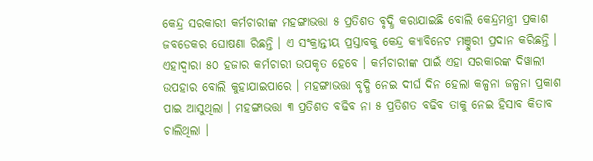କେନ୍ଦ୍ର ସରକାରୀ କର୍ମଚାରୀଙ୍କ ମହଙ୍ଗାଭତ୍ତା ୫ ପ୍ରତିଶତ ବୃଦ୍ଧି କରାଯାଇଛି ବୋଲି କେନ୍ଦ୍ରମନ୍ତ୍ରୀ ପ୍ରକାଶ ଜବଡେକର ଘୋଷଣା ରିଛନ୍ତି । ଏ ସଂକ୍ରାନ୍ତୀୟ ପ୍ରସ୍ତାବକୁ କେନ୍ଦ୍ର କ୍ୟାବିନେଟ ମଞ୍ଦୁରୀ ପ୍ରଦାନ କରିଛନ୍ତି । ଏହାଦ୍ବାରା ୫୦ ହଜାର କର୍ମଚାରୀ ଉପକୃତ ହେବେ । କର୍ମଚାରୀଙ୍କ ପାଇଁ ଏହା ସରକାରଙ୍କ ଦିୱାଲୀ ଉପହାର ବୋଲି କୁହାଯାଇପାରେ । ମହଙ୍ଗାଭତ୍ତା ବୃଦ୍ଧି ନେଇ ଦୀର୍ଘ ଦିନ ହେଲା କଳ୍ପନା ଜଳ୍ପନା ପ୍ରକାଶ ପାଇ ଆସୁଥିଲା । ମହଙ୍ଗାଭତ୍ତା ୩ ପ୍ରତିଶତ ବଢିବ ନା ୫ ପ୍ରତିଶତ ବଢିବ ତାକୁ ନେଇ ହିସାବ କିତାବ ଚାଲିଥିଲା ।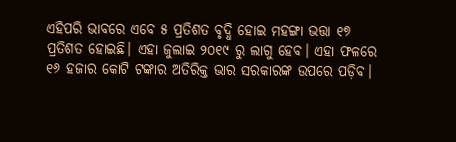ଏହିପରି ଭାବରେ ଏବେ ୫ ପ୍ରତିଶତ ବୃଦ୍ଧି ହୋଇ ମହଙ୍ଗା ଭତ୍ତା ୧୭ ପ୍ରତିଶତ ହୋଇଛି। ଏହା ଜୁଲାଇ ୨୦୧୯ ରୁ ଲାଗୁ ହେବ। ଏହା ଫଳରେ ୧୬ ହଜାର କୋଟି ଟଙ୍କାର ଅତିରିକ୍ତ ଭାର ସରକାରଙ୍କ ଉପରେ ପଡ଼ିବ।